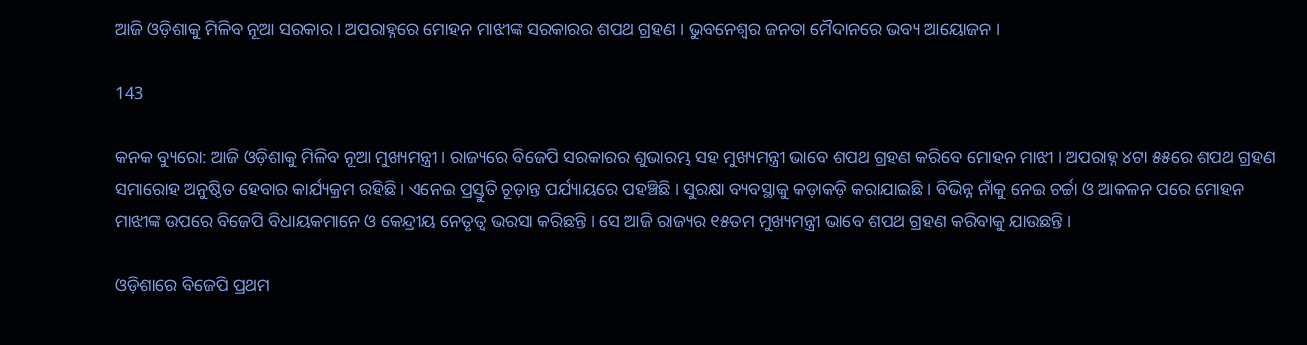ଆଜି ଓଡ଼ିଶାକୁ ମିଳିବ ନୂଆ ସରକାର । ଅପରାହ୍ନରେ ମୋହନ ମାଝୀଙ୍କ ସରକାରର ଶପଥ ଗ୍ରହଣ । ଭୁବନେଶ୍ୱର ଜନତା ମୈଦାନରେ ଭବ୍ୟ ଆୟୋଜନ ।

143

କନକ ବ୍ୟୁରୋ: ଆଜି ଓଡ଼ିଶାକୁ ମିଳିବ ନୂଆ ମୁଖ୍ୟମନ୍ତ୍ରୀ । ରାଜ୍ୟରେ ବିଜେପି ସରକାରର ଶୁଭାରମ୍ଭ ସହ ମୁଖ୍ୟମନ୍ତ୍ରୀ ଭାବେ ଶପଥ ଗ୍ରହଣ କରିବେ ମୋହନ ମାଝୀ । ଅପରାହ୍ନ ୪ଟା ୫୫ରେ ଶପଥ ଗ୍ରହଣ ସମାରୋହ ଅନୁଷ୍ଠିତ ହେବାର କାର୍ଯ୍ୟକ୍ରମ ରହିଛି । ଏନେଇ ପ୍ରସ୍ତୁତି ଚୂଡ଼ାନ୍ତ ପର୍ଯ୍ୟାୟରେ ପହଞ୍ଚିଛି । ସୁରକ୍ଷା ବ୍ୟବସ୍ଥାକୁ କଡ଼ାକଡ଼ି କରାଯାଇଛି । ବିଭିନ୍ନ ନାଁକୁ ନେଇ ଚର୍ଚ୍ଚା ଓ ଆକଳନ ପରେ ମୋହନ ମାଝୀଙ୍କ ଉପରେ ବିଜେପି ବିଧାୟକମାନେ ଓ କେନ୍ଦ୍ରୀୟ ନେତୃତ୍ୱ ଭରସା କରିଛନ୍ତି । ସେ ଆଜି ରାଜ୍ୟର ୧୫ତମ ମୁଖ୍ୟମନ୍ତ୍ରୀ ଭାବେ ଶପଥ ଗ୍ରହଣ କରିବାକୁ ଯାଉଛନ୍ତି ।

ଓଡ଼ିଶାରେ ବିଜେପି ପ୍ରଥମ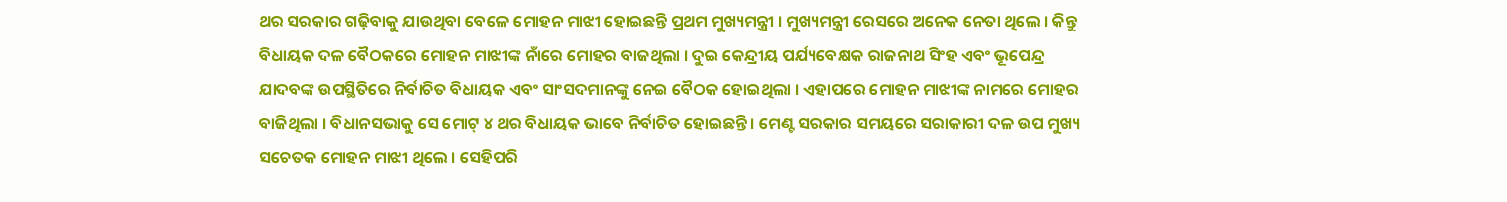ଥର ସରକାର ଗଢ଼ିବାକୁ ଯାଉଥିବା ବେଳେ ମୋହନ ମାଝୀ ହୋଇଛନ୍ତି ପ୍ରଥମ ମୁଖ୍ୟମନ୍ତ୍ରୀ । ମୁଖ୍ୟମନ୍ତ୍ରୀ ରେସରେ ଅନେକ ନେତା ଥିଲେ । କିନ୍ତୁ ବିଧାୟକ ଦଳ ବୈଠକରେ ମୋହନ ମାଝୀଙ୍କ ନାଁରେ ମୋହର ବାଜଥିଲା । ଦୁଇ କେନ୍ଦ୍ରୀୟ ପର୍ଯ୍ୟବେକ୍ଷକ ରାଜନାଥ ସିଂହ ଏବଂ ଭୂପେନ୍ଦ୍ର ଯାଦବଙ୍କ ଉପସ୍ଥିତିରେ ନିର୍ବାଚିତ ବିଧାୟକ ଏବଂ ସାଂସଦମାନଙ୍କୁ ନେଇ ବୈଠକ ହୋଇଥିଲା । ଏହାପରେ ମୋହନ ମାଝୀଙ୍କ ନାମରେ ମୋହର ବାଜିଥିଲା । ବିଧାନସଭାକୁ ସେ ମୋଟ୍ ୪ ଥର ବିଧାୟକ ଭାବେ ନିର୍ବାଚିତ ହୋଇଛନ୍ତି । ମେଣ୍ଟ ସରକାର ସମୟରେ ସରାକାରୀ ଦଳ ଉପ ମୁଖ୍ୟ ସଚେତକ ମୋହନ ମାଝୀ ଥିଲେ । ସେହିପରି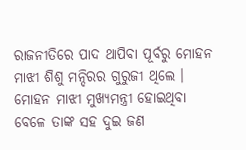ରାଜନୀତିରେ ପାଦ ଥାପିବା ପୂର୍ବରୁ ମୋହନ ମାଝୀ ଶିଶୁ ମନ୍ଦିରର ଗୁରୁଜୀ ଥିଲେ । ମୋହନ ମାଝୀ ମୁଖ୍ୟମନ୍ତ୍ରୀ ହୋଇଥିବା ବେଳେ ତାଙ୍କ ସହ ଦୁଇ ଜଣ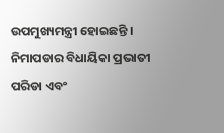ଉପମୁଖ୍ୟମନ୍ତ୍ରୀ ହୋଇଛନ୍ତି । ନିମାପଡାର ବିଧାୟିକା ପ୍ରଭାତୀ ପରିଡା ଏବଂ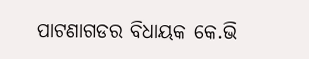ପାଟଣାଗଡର ବିଧାୟକ କେ.ଭି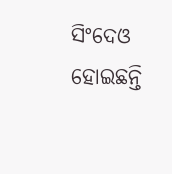ସିଂଦେଓ ହୋଇଛନ୍ତି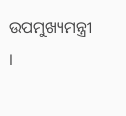ଉପମୁଖ୍ୟମନ୍ତ୍ରୀ ।